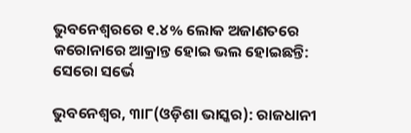ଭୁବନେଶ୍ୱରରେ ୧.୪% ଲୋକ ଅଜାଣତରେ କରୋନାରେ ଆକ୍ରାନ୍ତ ହୋଇ ଭଲ ହୋଇଛନ୍ତି: ସେରୋ ସର୍ଭେ

ଭୁବନେଶ୍ୱର, ୩ା୮(ଓଡ଼ିଶା ଭାସ୍କର): ରାଜଧାନୀ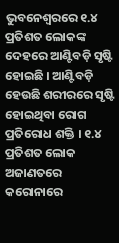ଭୁବନେଶ୍ୱରରେ ୧.୪ ପ୍ରତିଶତ ଲୋକଙ୍କ ଦେହରେ ଆଣ୍ଟିବଡ଼ି ସୃଷ୍ଟି ହୋଇଛି । ଆଣ୍ଟିବଡ଼ି ହେଉଛି ଶରୀରରେ ସୃଷ୍ଟି ହୋଇଥିବା ରୋଗ ପ୍ରତିରୋଧ ଶକ୍ତି । ୧.୪ ପ୍ରତିଶତ ଲୋକ ଅଜାଣତରେ କରୋନାରେ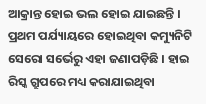ଆକ୍ରାନ୍ତ ହୋଇ ଭଲ ହୋଇ ଯାଇଛନ୍ତି । ପ୍ରଥମ ପର୍ଯ୍ୟାୟରେ ହୋଇଥିବା କମ୍ୟୁନିଟି ସେରୋ ସର୍ଭେରୁ ଏହା ଜଣାପଡ଼ିଛି । ହାଇ ରିସ୍କ ଗ୍ରୁପରେ ମଧ୍ୟ କରାଯାଇଥିବା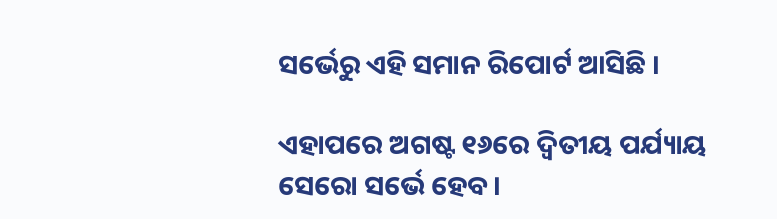ସର୍ଭେରୁ ଏହି ସମାନ ରିପୋର୍ଟ ଆସିଛି ।

ଏହାପରେ ଅଗଷ୍ଟ ୧୬ରେ ଦ୍ୱିତୀୟ ପର୍ଯ୍ୟାୟ ସେରୋ ସର୍ଭେ ହେବ ।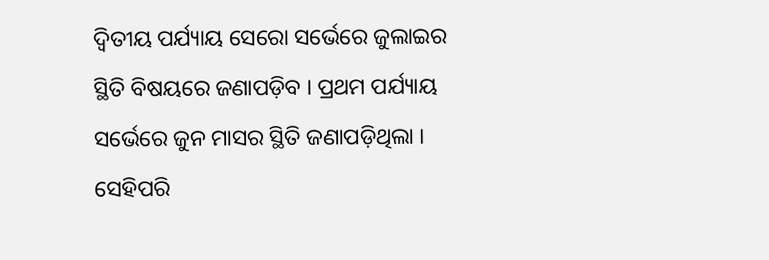ଦ୍ୱିତୀୟ ପର୍ଯ୍ୟାୟ ସେରୋ ସର୍ଭେରେ ଜୁଲାଇର ସ୍ଥିତି ବିଷୟରେ ଜଣାପଡ଼ିବ । ପ୍ରଥମ ପର୍ଯ୍ୟାୟ ସର୍ଭେରେ ଜୁନ ମାସର ସ୍ଥିତି ଜଣାପଡ଼ିଥିଲା । ସେହିପରି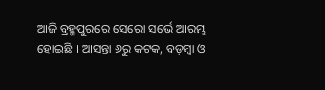ଆଜି ବ୍ରହ୍ମପୁରରେ ସେରୋ ସର୍ଭେ ଆରମ୍ଭ ହୋଇଛି । ଆସନ୍ତା ୬ରୁ କଟକ, ବଡ଼ମ୍ବା ଓ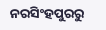ନରସିଂହପୁରରୁ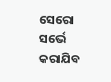ସେରୋ ସର୍ଭେ କରାଯିବ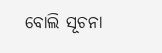ବୋଲି ସୂଚନା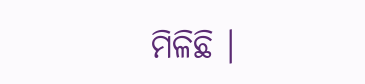ମିଳିଛି ।